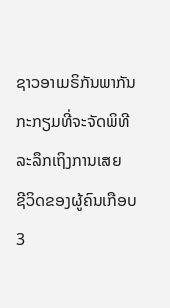ຊາວອາເມຣິກັນພາກັນກະກຽມທີ່ຈະຈັດພິທີລະລຶກເຖິງການເສຍ
ຊີວິດຂອງຜູ້ຄົນເກືອບ 3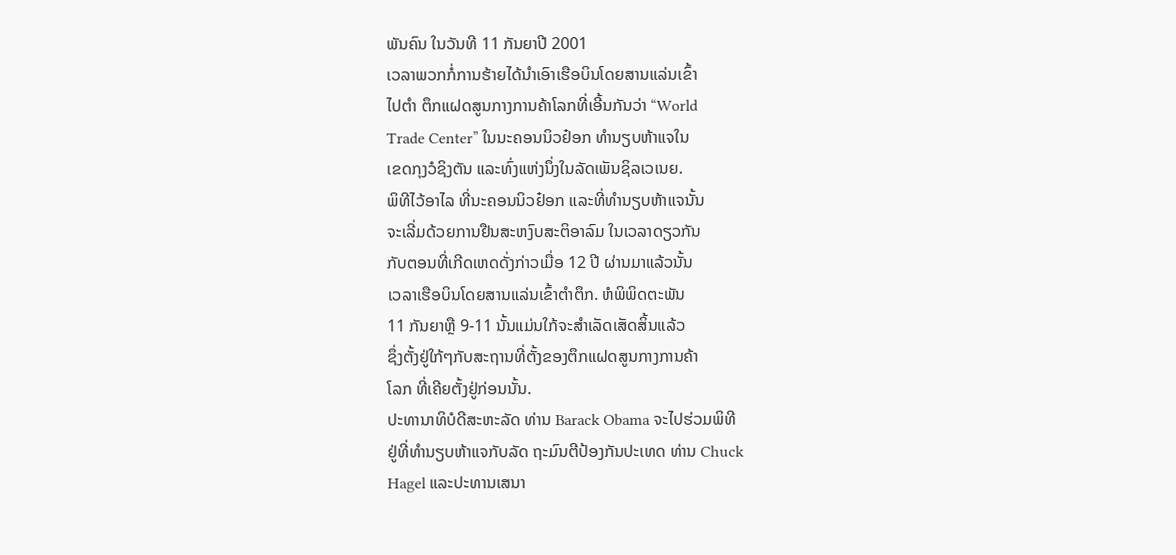ພັນຄົນ ໃນວັນທີ 11 ກັນຍາປີ 2001
ເວລາພວກກໍ່ການຮ້າຍໄດ້ນໍາເອົາເຮືອບິນໂດຍສານແລ່ນເຂົ້າ
ໄປຕໍາ ຕຶກແຝດສູນກາງການຄ້າໂລກທີ່ເອີ້ນກັນວ່າ “World
Trade Center” ໃນນະຄອນນິວຢ໋ອກ ທໍານຽບຫ້າແຈໃນ
ເຂດກຸງວໍຊິງຕັນ ແລະທົ່ງແຫ່ງນຶ່ງໃນລັດເພັນຊິລເວເນຍ.
ພິທີໄວ້ອາໄລ ທີ່ນະຄອນນິວຢ໋ອກ ແລະທີ່ທໍານຽບຫ້າແຈນັ້ນ
ຈະເລີ່ມດ້ວຍການຢືນສະຫງົບສະຕິອາລົມ ໃນເວລາດຽວກັນ
ກັບຕອນທີ່ເກີດເຫດດັ່ງກ່າວເມື່ອ 12 ປີ ຜ່ານມາແລ້ວນັ້ນ
ເວລາເຮືອບິນໂດຍສານແລ່ນເຂົ້າຕຳຕຶກ. ຫໍພິພິດຕະພັນ
11 ກັນຍາຫຼື 9-11 ນັ້ນແມ່ນໃກ້ຈະສໍາເລັດເສັດສິ້ນແລ້ວ
ຊຶ່ງຕັ້ງຢູ່ໃກ້ໆກັບສະຖານທີ່ຕັ້ງຂອງຕຶກແຝດສູນກາງການຄ້າ
ໂລກ ທີ່ເຄີຍຕັ້ງຢູ່ກ່ອນນັ້ນ.
ປະທານາທິບໍດີສະຫະລັດ ທ່ານ Barack Obama ຈະໄປຮ່ວມພິທີ
ຢູ່ທີ່ທໍານຽບຫ້າແຈກັບລັດ ຖະມົນຕີປ້ອງກັນປະເທດ ທ່ານ Chuck
Hagel ແລະປະທານເສນາ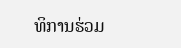ທິການຮ່ວມ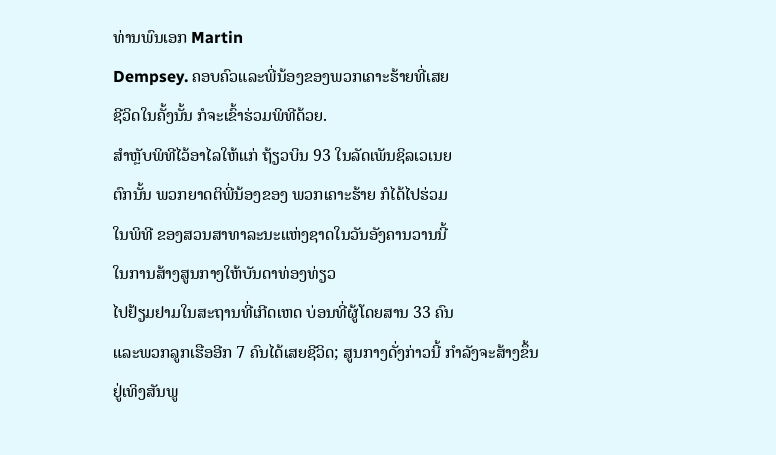ທ່ານພົນເອກ Martin
Dempsey. ຄອບຄົວແລະພີ່ນ້ອງຂອງພວກເຄາະຮ້າຍທີ່ເສຍ
ຊີວິດໃນຄັ້ງນັ້ນ ກໍຈະເຂົ້າຮ່ວມພິທີດ້ວຍ.
ສໍາຫຼັບພິທີໄວ້ອາໄລໃຫ້ແກ່ ຖ້ຽວບິນ 93 ໃນລັດເພັນຊິລເວເນຍ
ຕົກນັ້ນ ພວກຍາດຕິພີ່ນ້ອງຂອງ ພວກເຄາະຮ້າຍ ກໍໄດ້ໄປຮ່ວມ
ໃນພິທີ ຂອງສວນສາທາລະນະແຫ່ງຊາດໃນວັນອັງຄານວານນີ້
ໃນການສ້າງສູນກາງໃຫ້ບັນດາທ່ອງທ່ຽວ
ໄປຢ້ຽມຢາມໃນສະຖານທີ່ເກີດເຫດ ບ່ອນທີ່ຜູ້ໂດຍສານ 33 ຄົນ
ແລະພວກລູກເຮືອອີກ 7 ຄົນໄດ້ເສຍຊີວິດ; ສູນກາງດັ່ງກ່າວນີ້ ກໍາລັງຈະສ້າງຂຶ້ນ
ຢູ່ເທິງສັນພູ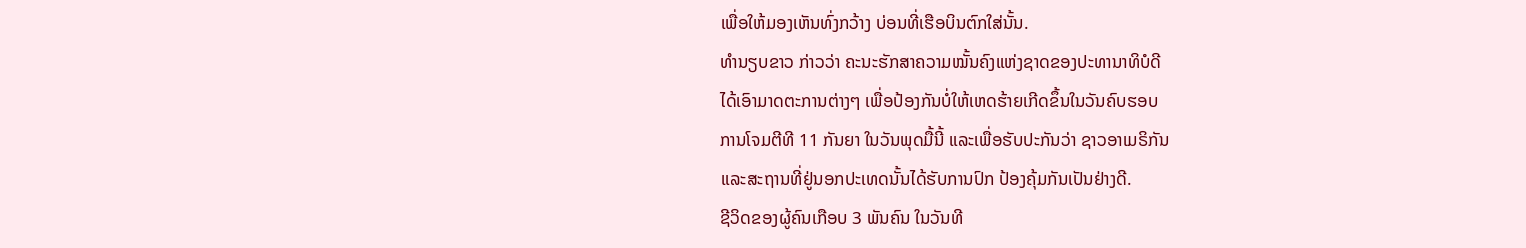ເພື່ອໃຫ້ມອງເຫັນທົ່ງກວ້າງ ບ່ອນທີ່ເຮືອບິນຕົກໃສ່ນັ້ນ.
ທໍານຽບຂາວ ກ່າວວ່າ ຄະນະຮັກສາຄວາມໝັ້ນຄົງແຫ່ງຊາດຂອງປະທານາທິບໍດີ
ໄດ້ເອົາມາດຕະການຕ່າງໆ ເພື່ອປ້ອງກັນບໍ່ໃຫ້ເຫດຮ້າຍເກີດຂຶ້ນໃນວັນຄົບຮອບ
ການໂຈມຕີທີ 11 ກັນຍາ ໃນວັນພຸດມື້ນີ້ ແລະເພື່ອຮັບປະກັນວ່າ ຊາວອາເມຣິກັນ
ແລະສະຖານທີ່ຢູ່ນອກປະເທດນັ້ນໄດ້ຮັບການປົກ ປ້ອງຄຸ້ມກັນເປັນຢ່າງດີ.
ຊີວິດຂອງຜູ້ຄົນເກືອບ 3 ພັນຄົນ ໃນວັນທີ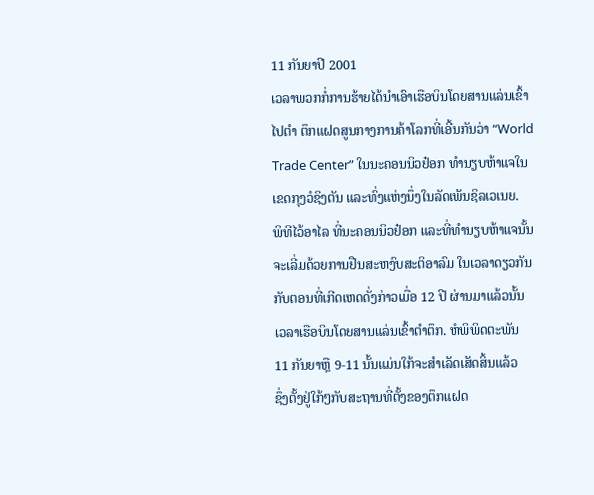11 ກັນຍາປີ 2001
ເວລາພວກກໍ່ການຮ້າຍໄດ້ນໍາເອົາເຮືອບິນໂດຍສານແລ່ນເຂົ້າ
ໄປຕໍາ ຕຶກແຝດສູນກາງການຄ້າໂລກທີ່ເອີ້ນກັນວ່າ “World
Trade Center” ໃນນະຄອນນິວຢ໋ອກ ທໍານຽບຫ້າແຈໃນ
ເຂດກຸງວໍຊິງຕັນ ແລະທົ່ງແຫ່ງນຶ່ງໃນລັດເພັນຊິລເວເນຍ.
ພິທີໄວ້ອາໄລ ທີ່ນະຄອນນິວຢ໋ອກ ແລະທີ່ທໍານຽບຫ້າແຈນັ້ນ
ຈະເລີ່ມດ້ວຍການຢືນສະຫງົບສະຕິອາລົມ ໃນເວລາດຽວກັນ
ກັບຕອນທີ່ເກີດເຫດດັ່ງກ່າວເມື່ອ 12 ປີ ຜ່ານມາແລ້ວນັ້ນ
ເວລາເຮືອບິນໂດຍສານແລ່ນເຂົ້າຕຳຕຶກ. ຫໍພິພິດຕະພັນ
11 ກັນຍາຫຼື 9-11 ນັ້ນແມ່ນໃກ້ຈະສໍາເລັດເສັດສິ້ນແລ້ວ
ຊຶ່ງຕັ້ງຢູ່ໃກ້ໆກັບສະຖານທີ່ຕັ້ງຂອງຕຶກແຝດ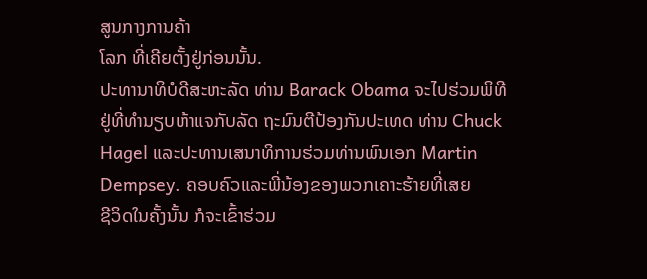ສູນກາງການຄ້າ
ໂລກ ທີ່ເຄີຍຕັ້ງຢູ່ກ່ອນນັ້ນ.
ປະທານາທິບໍດີສະຫະລັດ ທ່ານ Barack Obama ຈະໄປຮ່ວມພິທີ
ຢູ່ທີ່ທໍານຽບຫ້າແຈກັບລັດ ຖະມົນຕີປ້ອງກັນປະເທດ ທ່ານ Chuck
Hagel ແລະປະທານເສນາທິການຮ່ວມທ່ານພົນເອກ Martin
Dempsey. ຄອບຄົວແລະພີ່ນ້ອງຂອງພວກເຄາະຮ້າຍທີ່ເສຍ
ຊີວິດໃນຄັ້ງນັ້ນ ກໍຈະເຂົ້າຮ່ວມ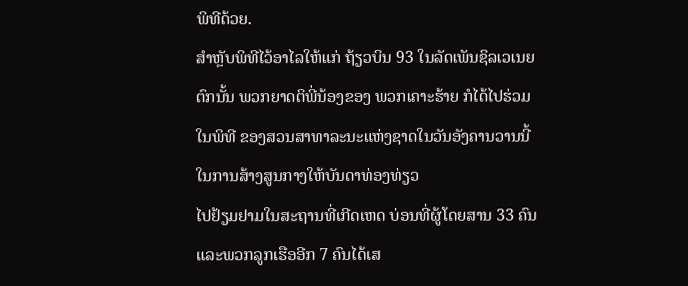ພິທີດ້ວຍ.
ສໍາຫຼັບພິທີໄວ້ອາໄລໃຫ້ແກ່ ຖ້ຽວບິນ 93 ໃນລັດເພັນຊິລເວເນຍ
ຕົກນັ້ນ ພວກຍາດຕິພີ່ນ້ອງຂອງ ພວກເຄາະຮ້າຍ ກໍໄດ້ໄປຮ່ວມ
ໃນພິທີ ຂອງສວນສາທາລະນະແຫ່ງຊາດໃນວັນອັງຄານວານນີ້
ໃນການສ້າງສູນກາງໃຫ້ບັນດາທ່ອງທ່ຽວ
ໄປຢ້ຽມຢາມໃນສະຖານທີ່ເກີດເຫດ ບ່ອນທີ່ຜູ້ໂດຍສານ 33 ຄົນ
ແລະພວກລູກເຮືອອີກ 7 ຄົນໄດ້ເສ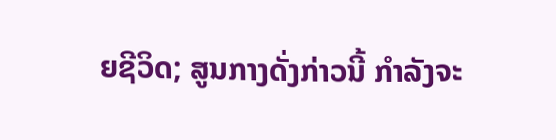ຍຊີວິດ; ສູນກາງດັ່ງກ່າວນີ້ ກໍາລັງຈະ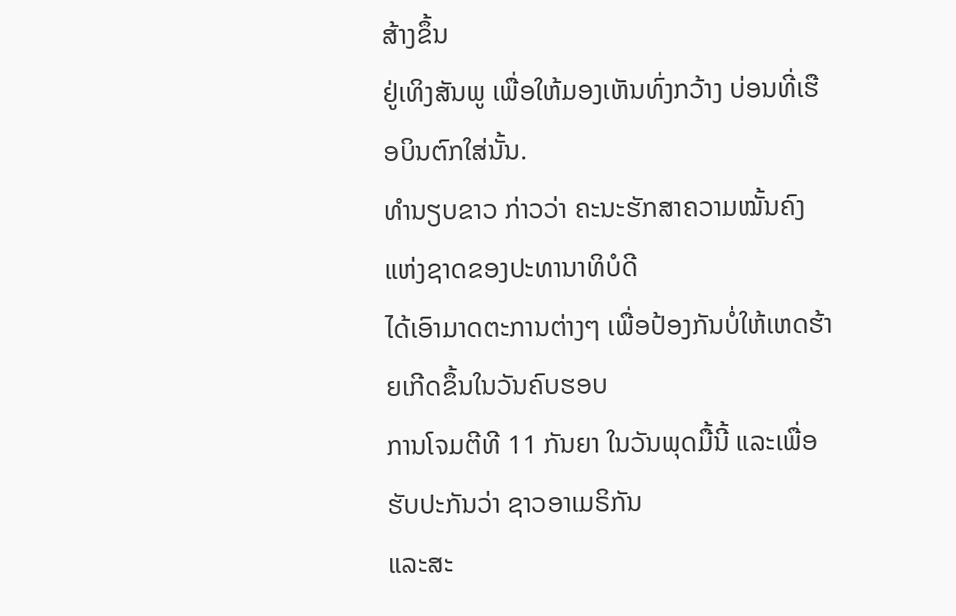ສ້າງຂຶ້ນ
ຢູ່ເທິງສັນພູ ເພື່ອໃຫ້ມອງເຫັນທົ່ງກວ້າງ ບ່ອນທີ່ເຮືອບິນຕົກໃສ່ນັ້ນ.
ທໍານຽບຂາວ ກ່າວວ່າ ຄະນະຮັກສາຄວາມໝັ້ນຄົງແຫ່ງຊາດຂອງປະທານາທິບໍດີ
ໄດ້ເອົາມາດຕະການຕ່າງໆ ເພື່ອປ້ອງກັນບໍ່ໃຫ້ເຫດຮ້າຍເກີດຂຶ້ນໃນວັນຄົບຮອບ
ການໂຈມຕີທີ 11 ກັນຍາ ໃນວັນພຸດມື້ນີ້ ແລະເພື່ອຮັບປະກັນວ່າ ຊາວອາເມຣິກັນ
ແລະສະ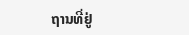ຖານທີ່ຢູ່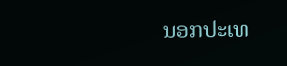ນອກປະເທ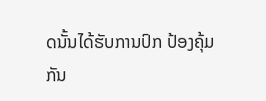ດນັ້ນໄດ້ຮັບການປົກ ປ້ອງຄຸ້ມກັນ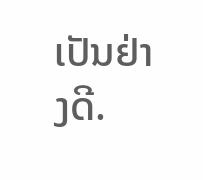ເປັນຢ່າງດີ.